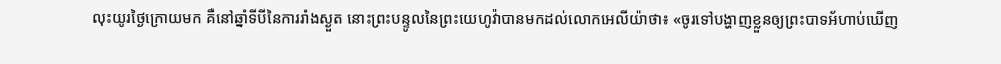លុះយូរថ្ងៃក្រោយមក គឺនៅឆ្នាំទីបីនៃការរាំងស្ងួត នោះព្រះបន្ទូលនៃព្រះយេហូវ៉ាបានមកដល់លោកអេលីយ៉ាថា៖ «ចូរទៅបង្ហាញខ្លួនឲ្យព្រះបាទអ័ហាប់ឃើញ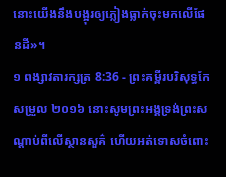នោះយើងនឹងបង្អុរឲ្យភ្លៀងធ្លាក់ចុះមកលើផែនដី»។
១ ពង្សាវតារក្សត្រ 8:36 - ព្រះគម្ពីរបរិសុទ្ធកែសម្រួល ២០១៦ នោះសូមព្រះអង្គទ្រង់ព្រះសណ្ដាប់ពីលើស្ថានសួគ៌ ហើយអត់ទោសចំពោះ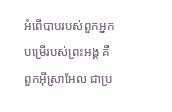អំពើបាបរបស់ពួកអ្នកបម្រើរបស់ព្រះអង្គ គឺពួកអ៊ីស្រាអែល ជាប្រ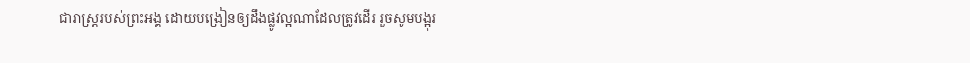ជារាស្ត្ររបស់ព្រះអង្គ ដោយបង្រៀនឲ្យដឹងផ្លូវល្អណាដែលត្រូវដើរ រួចសូមបង្អុរ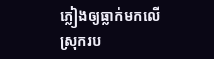ភ្លៀងឲ្យធ្លាក់មកលើស្រុករប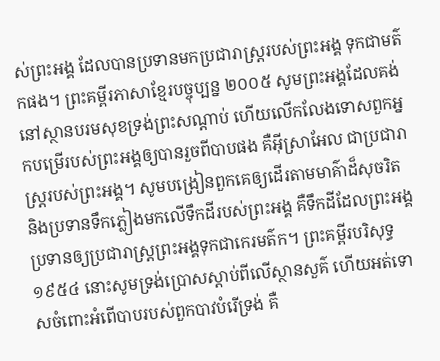ស់ព្រះអង្គ ដែលបានប្រទានមកប្រជារាស្ត្ររបស់ព្រះអង្គ ទុកជាមត៌កផង។ ព្រះគម្ពីរភាសាខ្មែរបច្ចុប្បន្ន ២០០៥ សូមព្រះអង្គដែលគង់នៅស្ថានបរមសុខទ្រង់ព្រះសណ្ដាប់ ហើយលើកលែងទោសពួកអ្នកបម្រើរបស់ព្រះអង្គឲ្យបានរួចពីបាបផង គឺអ៊ីស្រាអែល ជាប្រជារាស្ត្ររបស់ព្រះអង្គ។ សូមបង្រៀនពួកគេឲ្យដើរតាមមាគ៌ាដ៏សុចរិត និងប្រទានទឹកភ្លៀងមកលើទឹកដីរបស់ព្រះអង្គ គឺទឹកដីដែលព្រះអង្គប្រទានឲ្យប្រជារាស្ត្រព្រះអង្គទុកជាកេរមត៌ក។ ព្រះគម្ពីរបរិសុទ្ធ ១៩៥៤ នោះសូមទ្រង់ប្រោសស្ដាប់ពីលើស្ថានសួគ៌ ហើយអត់ទោសចំពោះអំពើបាបរបស់ពួកបាវបំរើទ្រង់ គឺ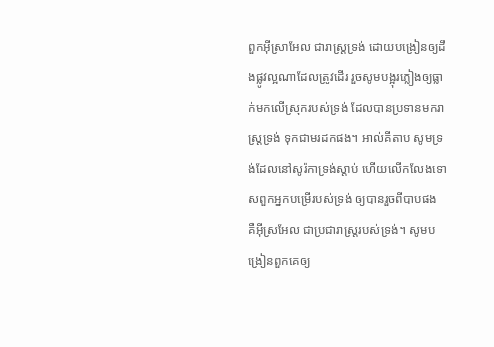ពួកអ៊ីស្រាអែល ជារាស្ត្រទ្រង់ ដោយបង្រៀនឲ្យដឹងផ្លូវល្អណាដែលត្រូវដើរ រួចសូមបង្អុរភ្លៀងឲ្យធ្លាក់មកលើស្រុករបស់ទ្រង់ ដែលបានប្រទានមករាស្ត្រទ្រង់ ទុកជាមរដកផង។ អាល់គីតាប សូមទ្រង់ដែលនៅសូរ៉កាទ្រង់ស្តាប់ ហើយលើកលែងទោសពួកអ្នកបម្រើរបស់ទ្រង់ ឲ្យបានរួចពីបាបផង គឺអ៊ីស្រអែល ជាប្រជារាស្ត្ររបស់ទ្រង់។ សូមបង្រៀនពួកគេឲ្យ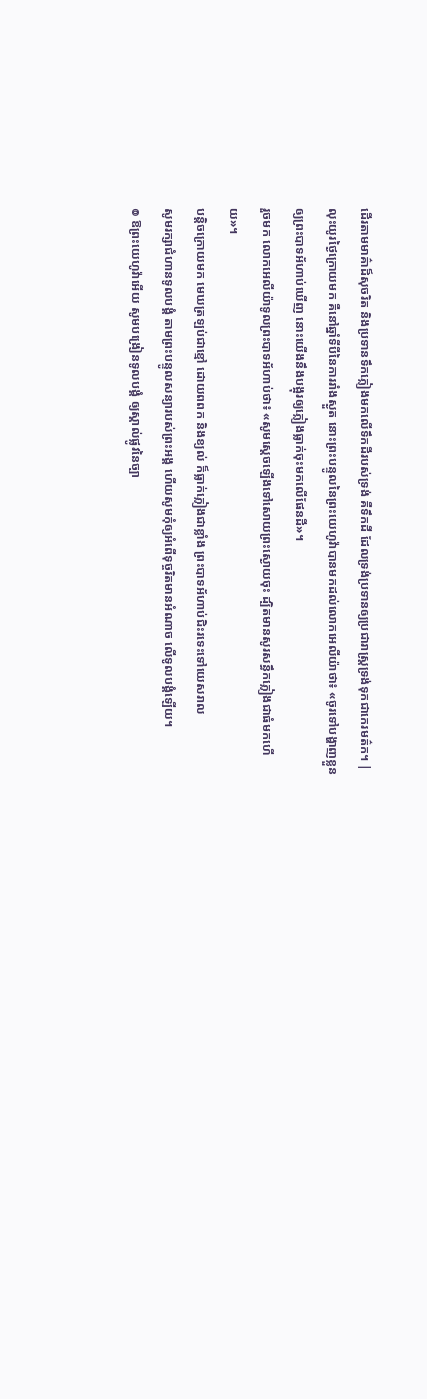ដើរតាមមាគ៌ាដ៏សុចរិត និងប្រទានទឹកភ្លៀងមកលើទឹកដីរបស់ទ្រង់ គឺទឹកដី ដែលទ្រង់ប្រទានឲ្យប្រជារាស្ត្រទ្រង់ទុកជាកេរមត៌ក។ |
លុះយូរថ្ងៃក្រោយមក គឺនៅឆ្នាំទីបីនៃការរាំងស្ងួត នោះព្រះបន្ទូលនៃព្រះយេហូវ៉ាបានមកដល់លោកអេលីយ៉ាថា៖ «ចូរទៅបង្ហាញខ្លួនឲ្យព្រះបាទអ័ហាប់ឃើញ នោះយើងនឹងបង្អុរឲ្យភ្លៀងធ្លាក់ចុះមកលើផែនដី»។
រួចមក លោកអេលីយ៉ាទូលព្រះបាទអ័ហាប់ថា៖ «សូមស្តេចឡើងទៅសោយព្រះស្ងោយចុះ ដ្បិតមានសូរសន្ធឹកភ្លៀងជាធំមកហើយ»។
បន្តិចក្រោយមក មេឃត្រឡប់ជាខ្មៅ ដោយពពក និងខ្យល់ ក៏ធ្លាក់ភ្លៀងជាខ្លាំង ព្រះបាទអ័ហាប់ជិះរទេះទៅយេសរាល
សូមរក្សាជំហានទូលបង្គំ តាមព្រះបន្ទូលសន្យារបស់ព្រះអង្គ ហើយសូមកុំឲ្យអំពើទុច្ចរិតមានអំណាច លើទូលបង្គំឡើយ។
៙ ឱព្រះយេហូវ៉ាអើយ សូមបង្រៀនទូលបង្គំ ឲ្យស្គាល់ផ្លូវនៃច្បា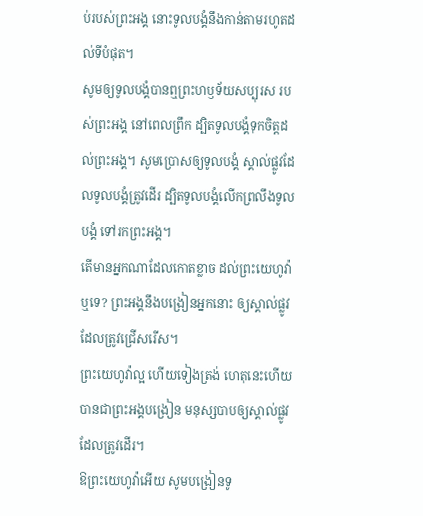ប់របស់ព្រះអង្គ នោះទូលបង្គំនឹងកាន់តាមរហូតដល់ទីបំផុត។
សូមឲ្យទូលបង្គំបានឮព្រះហឫទ័យសប្បុរស របស់ព្រះអង្គ នៅពេលព្រឹក ដ្បិតទូលបង្គំទុកចិត្តដល់ព្រះអង្គ។ សូមប្រោសឲ្យទូលបង្គំ ស្គាល់ផ្លូវដែលទូលបង្គំត្រូវដើរ ដ្បិតទូលបង្គំលើកព្រលឹងទូលបង្គំ ទៅរកព្រះអង្គ។
តើមានអ្នកណាដែលកោតខ្លាច ដល់ព្រះយេហូវ៉ាឬទេ? ព្រះអង្គនឹងបង្រៀនអ្នកនោះ ឲ្យស្គាល់ផ្លូវដែលត្រូវជ្រើសរើស។
ព្រះយេហូវ៉ាល្អ ហើយទៀងត្រង់ ហេតុនេះហើយបានជាព្រះអង្គបង្រៀន មនុស្សបាបឲ្យស្គាល់ផ្លូវដែលត្រូវដើរ។
ឱព្រះយេហូវ៉ាអើយ សូមបង្រៀនទូ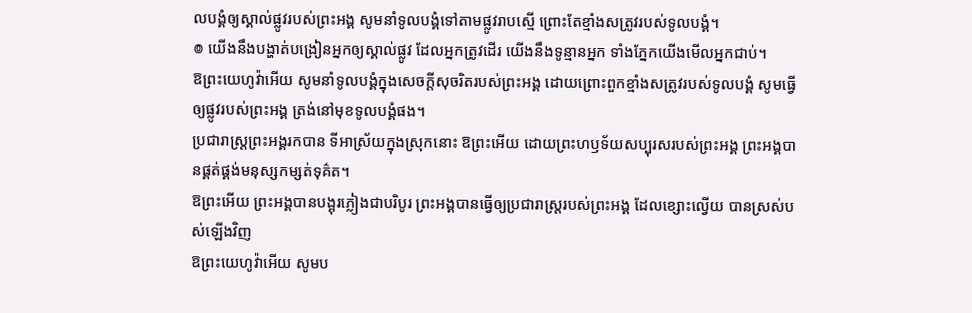លបង្គំឲ្យស្គាល់ផ្លូវរបស់ព្រះអង្គ សូមនាំទូលបង្គំទៅតាមផ្លូវរាបស្មើ ព្រោះតែខ្មាំងសត្រូវរបស់ទូលបង្គំ។
៙ យើងនឹងបង្ហាត់បង្រៀនអ្នកឲ្យស្គាល់ផ្លូវ ដែលអ្នកត្រូវដើរ យើងនឹងទូន្មានអ្នក ទាំងភ្នែកយើងមើលអ្នកជាប់។
ឱព្រះយេហូវ៉ាអើយ សូមនាំទូលបង្គំក្នុងសេចក្ដីសុចរិតរបស់ព្រះអង្គ ដោយព្រោះពួកខ្មាំងសត្រូវរបស់ទូលបង្គំ សូមធ្វើឲ្យផ្លូវរបស់ព្រះអង្គ ត្រង់នៅមុខទូលបង្គំផង។
ប្រជារាស្ត្រព្រះអង្គរកបាន ទីអាស្រ័យក្នុងស្រុកនោះ ឱព្រះអើយ ដោយព្រះហឫទ័យសប្បុរសរបស់ព្រះអង្គ ព្រះអង្គបានផ្គត់ផ្គង់មនុស្សកម្សត់ទុគ៌ត។
ឱព្រះអើយ ព្រះអង្គបានបង្អុរភ្លៀងជាបរិបូរ ព្រះអង្គបានធ្វើឲ្យប្រជារាស្រ្តរបស់ព្រះអង្គ ដែលខ្សោះល្វើយ បានស្រស់បស់ឡើងវិញ
ឱព្រះយេហូវ៉ាអើយ សូមប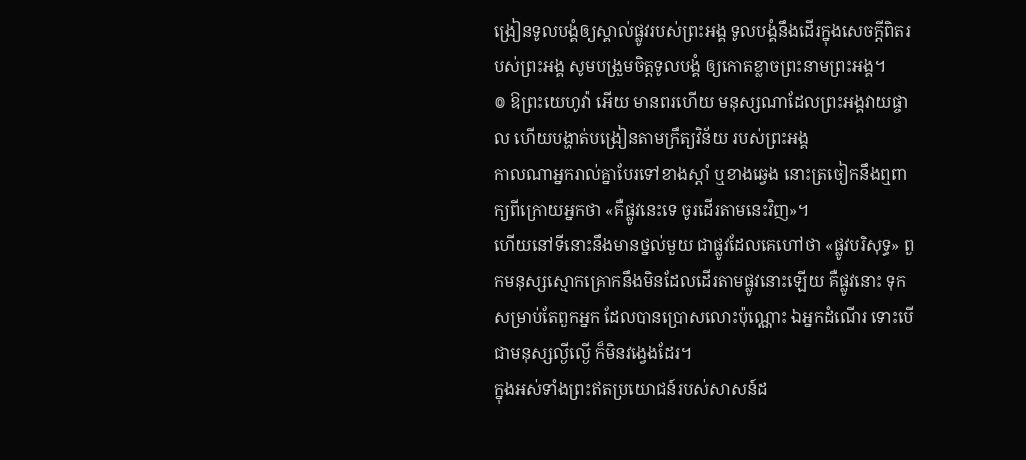ង្រៀនទូលបង្គំឲ្យស្គាល់ផ្លូវរបស់ព្រះអង្គ ទូលបង្គំនឹងដើរក្នុងសេចក្ដីពិតរបស់ព្រះអង្គ សូមបង្រួមចិត្តទូលបង្គំ ឲ្យកោតខ្លាចព្រះនាមព្រះអង្គ។
៙ ឱព្រះយេហូវ៉ា អើយ មានពរហើយ មនុស្សណាដែលព្រះអង្គវាយផ្ចាល ហើយបង្ហាត់បង្រៀនតាមក្រឹត្យវិន័យ របស់ព្រះអង្គ
កាលណាអ្នករាល់គ្នាបែរទៅខាងស្តាំ ឬខាងឆ្វេង នោះត្រចៀកនឹងឮពាក្យពីក្រោយអ្នកថា «គឺផ្លូវនេះទេ ចូរដើរតាមនេះវិញ»។
ហើយនៅទីនោះនឹងមានថ្នល់មួយ ជាផ្លូវដែលគេហៅថា «ផ្លូវបរិសុទ្ធ» ពួកមនុស្សស្មោកគ្រោកនឹងមិនដែលដើរតាមផ្លូវនោះឡើយ គឺផ្លូវនោះ ទុកសម្រាប់តែពួកអ្នក ដែលបានប្រោសលោះប៉ុណ្ណោះ ឯអ្នកដំណើរ ទោះបើជាមនុស្សល្ងីល្ងើ ក៏មិនវង្វេងដែរ។
ក្នុងអស់ទាំងព្រះឥតប្រយោជន៍របស់សាសន៍ដ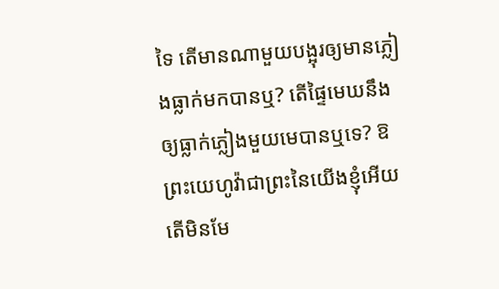ទៃ តើមានណាមួយបង្អុរឲ្យមានភ្លៀងធ្លាក់មកបានឬ? តើផ្ទៃមេឃនឹងឲ្យធ្លាក់ភ្លៀងមួយមេបានឬទេ? ឱព្រះយេហូវ៉ាជាព្រះនៃយើងខ្ញុំអើយ តើមិនមែ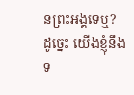នព្រះអង្គទេឬ? ដូច្នេះ យើងខ្ញុំនឹងទ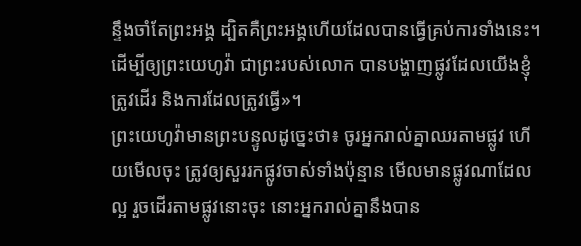ន្ទឹងចាំតែព្រះអង្គ ដ្បិតគឺព្រះអង្គហើយដែលបានធ្វើគ្រប់ការទាំងនេះ។
ដើម្បីឲ្យព្រះយេហូវ៉ា ជាព្រះរបស់លោក បានបង្ហាញផ្លូវដែលយើងខ្ញុំត្រូវដើរ និងការដែលត្រូវធ្វើ»។
ព្រះយេហូវ៉ាមានព្រះបន្ទូលដូច្នេះថា៖ ចូរអ្នករាល់គ្នាឈរតាមផ្លូវ ហើយមើលចុះ ត្រូវឲ្យសួររកផ្លូវចាស់ទាំងប៉ុន្មាន មើលមានផ្លូវណាដែលល្អ រួចដើរតាមផ្លូវនោះចុះ នោះអ្នករាល់គ្នានឹងបាន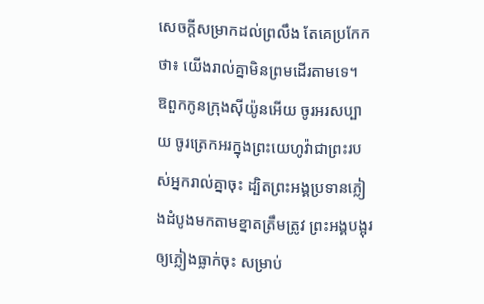សេចក្ដីសម្រាកដល់ព្រលឹង តែគេប្រកែកថា៖ យើងរាល់គ្នាមិនព្រមដើរតាមទេ។
ឱពួកកូនក្រុងស៊ីយ៉ូនអើយ ចូរអរសប្បាយ ចូរត្រេកអរក្នុងព្រះយេហូវ៉ាជាព្រះរបស់អ្នករាល់គ្នាចុះ ដ្បិតព្រះអង្គប្រទានភ្លៀងដំបូងមកតាមខ្នាតត្រឹមត្រូវ ព្រះអង្គបង្អុរឲ្យភ្លៀងធ្លាក់ចុះ សម្រាប់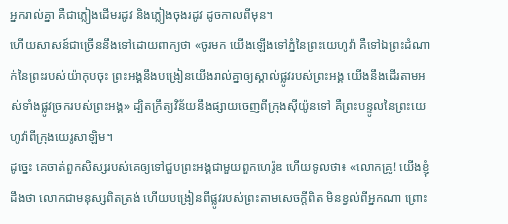អ្នករាល់គ្នា គឺជាភ្លៀងដើមរដូវ និងភ្លៀងចុងរដូវ ដូចកាលពីមុន។
ហើយសាសន៍ជាច្រើននឹងទៅដោយពាក្យថា «ចូរមក យើងឡើងទៅភ្នំនៃព្រះយេហូវ៉ា គឺទៅឯព្រះដំណាក់នៃព្រះរបស់យ៉ាកុបចុះ ព្រះអង្គនឹងបង្រៀនយើងរាល់គ្នាឲ្យស្គាល់ផ្លូវរបស់ព្រះអង្គ យើងនឹងដើរតាមអស់ទាំងផ្លូវច្រករបស់ព្រះអង្គ» ដ្បិតក្រឹត្យវិន័យនឹងផ្សាយចេញពីក្រុងស៊ីយ៉ូនទៅ គឺព្រះបន្ទូលនៃព្រះយេហូវ៉ាពីក្រុងយេរូសាឡិម។
ដូច្នេះ គេចាត់ពួកសិស្សរបស់គេឲ្យទៅជួបព្រះអង្គជាមួយពួកហេរ៉ូឌ ហើយទូលថា៖ «លោកគ្រូ! យើងខ្ញុំដឹងថា លោកជាមនុស្សពិតត្រង់ ហើយបង្រៀនពីផ្លូវរបស់ព្រះតាមសេចក្តីពិត មិនខ្វល់ពីអ្នកណា ព្រោះ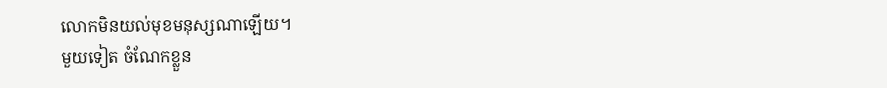លោកមិនយល់មុខមនុស្សណាឡើយ។
មួយទៀត ចំណែកខ្លួន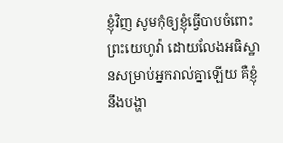ខ្ញុំវិញ សូមកុំឲ្យខ្ញុំធ្វើបាបចំពោះព្រះយេហូវ៉ា ដោយលែងអធិស្ឋានសម្រាប់អ្នករាល់គ្នាឡើយ គឺខ្ញុំនឹងបង្ហា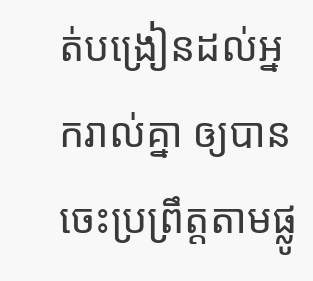ត់បង្រៀនដល់អ្នករាល់គ្នា ឲ្យបានចេះប្រព្រឹត្តតាមផ្លូ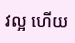វល្អ ហើយ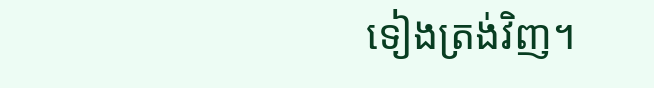ទៀងត្រង់វិញ។